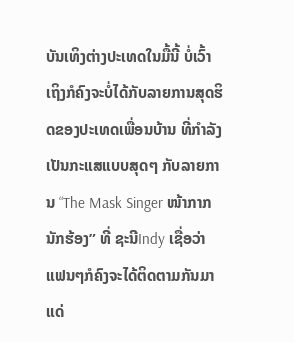ບັນເທິງຕ່າງປະເທດໃນມື້ນີ້ ບໍ່ເວົ້າເຖິງກໍຄົງຈະບໍ່ໄດ້ກັບລາຍການສຸດຮິດຂອງປະເທດເພື່ອນບ້ານ ທີ່ກໍາລັງເປັນກະແສແບບສຸດໆ ກັບລາຍການ “The Mask Singer ໜ້າກາກນັກຮ້ອງ” ທີ່ ຊະນີIndy ເຊື່ອວ່າແຟນໆກໍຄົງຈະໄດ້ຕິດຕາມກັນມາແດ່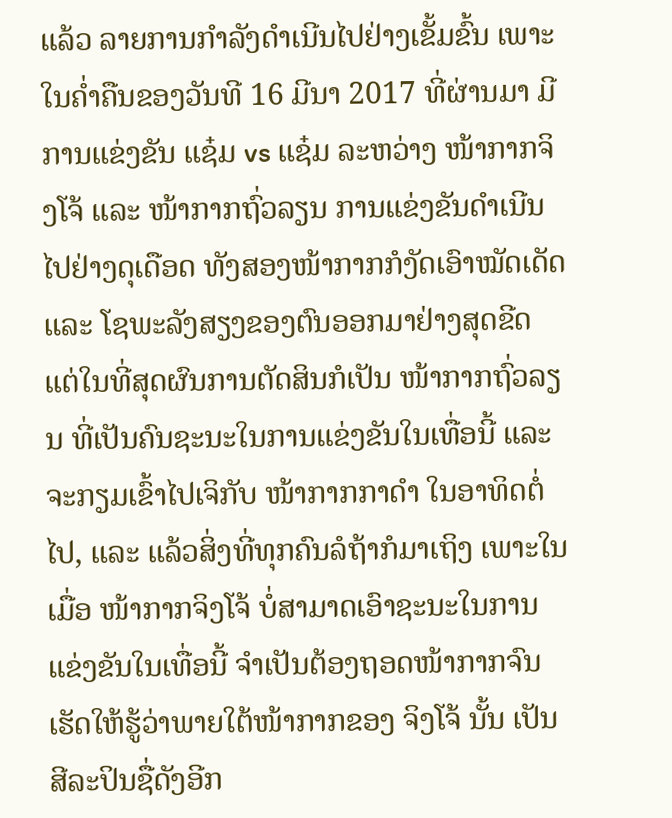ແລ້ວ ລາຍການກຳລັງດຳເນີນໄປຢ່າງເຂັ້ມຂົ້ນ ເພາະໃນຄໍ່າຄືນຂອງວັນທີ 16 ມີນາ 2017 ທີ່ຜ່ານມາ ມີການແຂ່ງຂັນ ແຊ໋ມ vs ແຊ໋ມ ລະຫວ່າງ ໜ້າກາກຈິງໂຈ້ ແລະ ໜ້າກາກຖົ່ວລຽນ ການແຂ່ງຂັນດຳເນີນໄປຢ່າງດຸເດືອດ ທັງສອງໜ້າກາກກໍງັດເອົາໝັດເດັດ ແລະ ໂຊພະລັງສຽງຂອງຕົນອອກມາຢ່າງສຸດຂີດ ແຕ່ໃນທີ່ສຸດຜົນການຕັດສິນກໍເປັນ ໜ້າກາກຖົ່ວລຽນ ທີ່ເປັນຄົນຊະນະໃນການແຂ່ງຂັນໃນເທື່ອນີ້ ແລະ ຈະກຽມເຂົ້າໄປເຈິກັບ ໜ້າກາກກາດຳ ໃນອາທິດຕໍ່ໄປ, ແລະ ແລ້ວສິ່ງທີ່ທຸກຄົນລໍຖ້າກໍມາເຖິງ ເພາະໃນເມື່ອ ໜ້າກາກຈິງໂຈ້ ບໍ່ສາມາດເອົາຊະນະໃນການແຂ່ງຂັນໃນເທື່ອນີ້ ຈຳເປັນຕ້ອງຖອດໜ້າກາກຈົນເຮັດໃຫ້ຮູ້ວ່າພາຍໃຕ້ໜ້າກາກຂອງ ຈິງໂຈ້ ນັ້ນ ເປັນສີລະປິນຊື່ດັງອີກ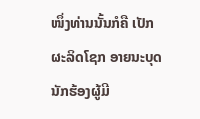ໜຶ່ງທ່ານນັ້ນກໍຄື ເປັກ ຜະລິດໂຊກ ອາຍນະບຸດ ນັກຮ້ອງຜູ້ມີ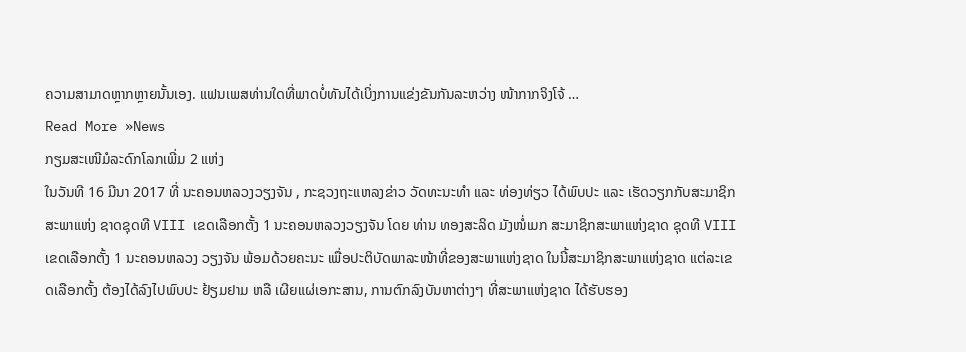ຄວາມສາມາດຫຼາກຫຼາຍນັ້ນເອງ. ແຟນເພສທ່ານໃດທີ່ພາດບໍ່ທັນໄດ້ເບິ່ງການແຂ່ງຂັນກັນລະຫວ່າງ ໜ້າກາກຈິງໂຈ້ …
Read More »News
ກຽມສະເໜີມໍລະດົກໂລກເພີ່ມ 2 ແຫ່ງ
ໃນວັນທີ 16 ມີນາ 2017 ທີ່ ນະຄອນຫລວງວຽງຈັນ , ກະຊວງຖະແຫລງຂ່າວ ວັດທະນະທຳ ແລະ ທ່ອງທ່ຽວ ໄດ້ພົບປະ ແລະ ເຮັດວຽກກັບສະມາຊິກສະພາແຫ່ງ ຊາດຊຸດທີ VIII ເຂດເລືອກຕັ້ງ 1 ນະຄອນຫລວງວຽງຈັນ ໂດຍ ທ່ານ ທອງສະລິດ ມັງໜໍ່ເມກ ສະມາຊິກສະພາແຫ່ງຊາດ ຊຸດທີ VIII ເຂດເລືອກຕັ້ງ 1 ນະຄອນຫລວງ ວຽງຈັນ ພ້ອມດ້ວຍຄະນະ ເພື່ອປະຕິບັດພາລະໜ້າທີ່ຂອງສະພາແຫ່ງຊາດ ໃນນີ້ສະມາຊິກສະພາແຫ່ງຊາດ ແຕ່ລະເຂດເລືອກຕັ້ງ ຕ້ອງໄດ້ລົງໄປພົບປະ ຢ້ຽມຢາມ ຫລື ເຜີຍແຜ່ເອກະສານ, ການຕົກລົງບັນຫາຕ່າງໆ ທີ່ສະພາແຫ່ງຊາດ ໄດ້ຮັບຮອງ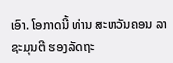ເອົາ. ໂອກາດນີ້ ທ່ານ ສະຫວັນຄອນ ລາຊະມຸນຕີ ຮອງລັດຖະ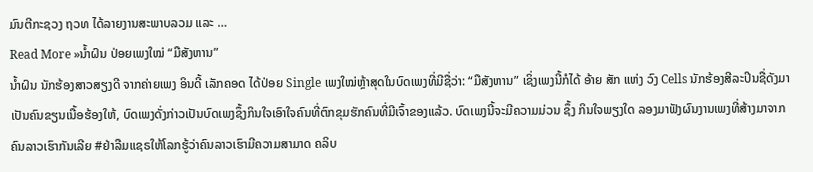ມົນຕີກະຊວງ ຖວທ ໄດ້ລາຍງານສະພາບລວມ ແລະ …
Read More »ນໍ້າຝົນ ປ່ອຍເພງໃໝ່ “ມືສັງຫານ”
ນໍ້າຝົນ ນັກຮ້ອງສາວສຽງດີ ຈາກຄ່າຍເພງ ອິນດີ້ ເລັກຄອດ ໄດ້ປ່ອຍ Single ເພງໃໝ່ຫຼ້າສຸດໃນບົດເພງທີ່ມີຊື່ວ່າ: “ມືສັງຫານ” ເຊິ່ງເພງນີ້ກໍໄດ້ ອ້າຍ ສັກ ແຫ່ງ ວົງ Cells ນັກຮ້ອງສີລະປິນຊື່ດັງມາເປັນຄົນຂຽນເນື້ອຮ້ອງໃຫ້, ບົດເພງດັ່ງກ່າວເປັນບົດເພງຊຶ້ງກິນໃຈເອົາໃຈຄົນທີ່ຕົກຂຸມຮັກຄົນທີ່ມີເຈົ້າຂອງແລ້ວ. ບົດເພງນີ້ຈະມີຄວາມມ່ວນ ຊຶ້ງ ກິນໃຈພຽງໃດ ລອງມາຟັງຜົນງານເພງທີ່ສ້າງມາຈາກຄົນລາວເຮົາກັນເລີຍ #ຢ່າລືມແຊຣໃຫ້ໂລກຮູ້ວ່າຄົນລາວເຮົາມີຄວາມສາມາດ ຄລິບ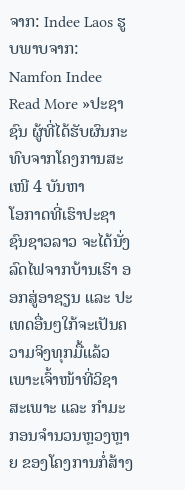ຈາກ: Indee Laos ຮູບພາບຈາກ: Namfon Indee
Read More »ປະຊາຊົນ ຜູ້ທີ່ໄດ້ຮັບຜົນກະທົບຈາກໂຄງການສະເໜີ 4 ບັນຫາ
ໂອກາດທີ່ເຮົາປະຊາຊົນຊາວລາວ ຈະໄດ້ນັ່ງລົດໄຟຈາກບ້ານເຮົາ ອອກສູ່ອາຊຽນ ແລະ ປະເທດອື່ນໆໃກ້ຈະເປັນຄວາມຈິງທຸກມື້ແລ້ວ ເພາະເຈົ້າໜ້າທີ່ວິຊາສະເພາະ ແລະ ກໍາມະກອນຈໍານວນຫຼວງຫຼາຍ ຂອງໂຄງການກໍ່ສ້າງ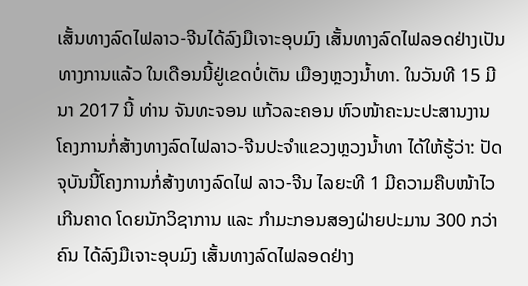ເສັ້ນທາງລົດໄຟລາວ-ຈີນໄດ້ລົງມືເຈາະອຸບມົງ ເສັ້ນທາງລົດໄຟລອດຢ່າງເປັນທາງການແລ້ວ ໃນເດືອນນີ້ຢູ່ເຂດບໍ່ເຕັນ ເມືອງຫຼວງນໍ້າທາ. ໃນວັນທີ 15 ມີນາ 2017 ນີ້ ທ່ານ ຈັນທະຈອນ ແກ້ວລະຄອນ ຫົວໜ້າຄະນະປະສານງານ ໂຄງການກໍ່ສ້າງທາງລົດໄຟລາວ-ຈີນປະຈໍາແຂວງຫຼວງນໍ້າທາ ໄດ້ໃຫ້ຮູ້ວ່າ: ປັດຈຸບັນນີ້ໂຄງການກໍ່ສ້າງທາງລົດໄຟ ລາວ-ຈີນ ໄລຍະທີ 1 ມີຄວາມຄືບໜ້າໄວເກີນຄາດ ໂດຍນັກວິຊາການ ແລະ ກໍາມະກອນສອງຝ່າຍປະມານ 300 ກວ່າຄົນ ໄດ້ລົງມືເຈາະອຸບມົງ ເສັ້ນທາງລົດໄຟລອດຢ່າງ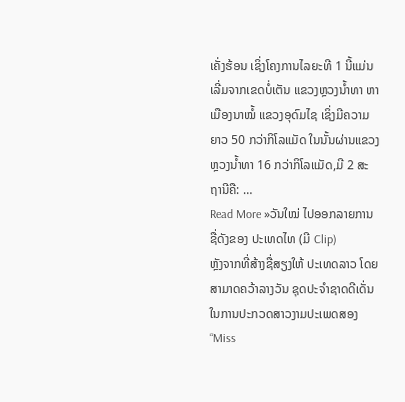ເຄັ່ງຮ້ອນ ເຊິ່ງໂຄງການໄລຍະທີ 1 ນີ້ແມ່ນເລີ່ມຈາກເຂດບໍ່ເຕັນ ແຂວງຫຼວງນໍ້າທາ ຫາ ເມືອງນາໝໍ້ ແຂວງອຸດົມໄຊ ເຊິ່ງມີຄວາມຍາວ 50 ກວ່າກິໂລແມັດ ໃນນັ້ນຜ່ານແຂວງຫຼວງນໍ້າທາ 16 ກວ່າກິໂລແມັດ,ມີ 2 ສະຖານີຄື: …
Read More »ວັນໃໝ່ ໄປອອກລາຍການຊື່ດັງຂອງ ປະເທດໄທ (ມີ Clip)
ຫຼັງຈາກທີ່ສ້າງຊື່ສຽງໃຫ້ ປະເທດລາວ ໂດຍສາມາດຄວ້າລາງວັນ ຊຸດປະຈຳຊາດດີເດັ່ນ ໃນການປະກວດສາວງາມປະເພດສອງ “Miss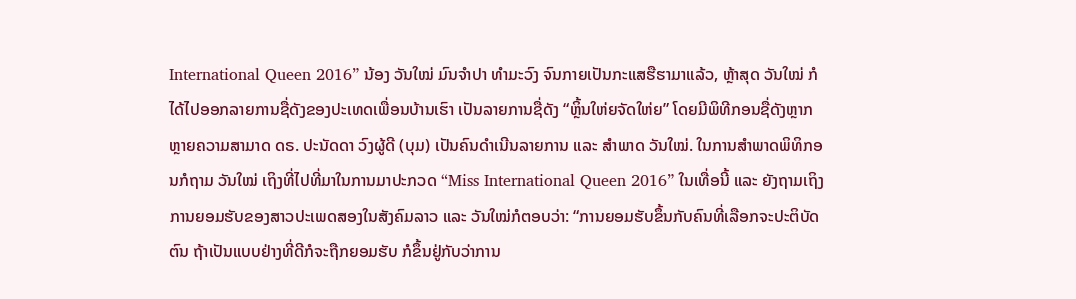International Queen 2016” ນ້ອງ ວັນໃໝ່ ມົນຈຳປາ ທຳມະວົງ ຈົນກາຍເປັນກະແສຮືຮາມາແລ້ວ, ຫຼ້າສຸດ ວັນໃໝ່ ກໍໄດ້ໄປອອກລາຍການຊື່ດັງຂອງປະເທດເພື່ອນບ້ານເຮົາ ເປັນລາຍການຊື່ດັງ “ຫຼິ້ນໃຫ່ຍຈັດໃຫ່ຍ” ໂດຍມີພິທີກອນຊື່ດັງຫຼາກຫຼາຍຄວາມສາມາດ ດຣ. ປະນັດດາ ວົງຜູ້ດີ (ບຸມ) ເປັນຄົນດຳເນີນລາຍການ ແລະ ສຳພາດ ວັນໃໝ່. ໃນການສຳພາດພິທິກອນກໍຖາມ ວັນໃໝ່ ເຖິງທີ່ໄປທີ່ມາໃນການມາປະກວດ “Miss International Queen 2016” ໃນເທື່ອນີ້ ແລະ ຍັງຖາມເຖິງການຍອມຮັບຂອງສາວປະເພດສອງໃນສັງຄົມລາວ ແລະ ວັນໃໝ່ກໍຕອບວ່າ: “ການຍອມຮັບຂຶ້ນກັບຄົນທີ່ເລືອກຈະປະຕິບັດຕົນ ຖ້າເປັນແບບຢ່າງທີ່ດີກໍຈະຖືກຍອມຮັບ ກໍຂຶ້ນຢູ່ກັບວ່າການ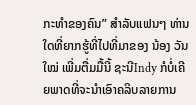ກະທຳຂອງຄົນ” ສຳລັບແຟນໆ ທ່ານໃດທີ່ຍາກຮູ້ທີ່ໄປທີ່ມາຂອງ ນ້ອງ ວັນໃໝ່ ເພີ່ມຕື່ມມື້ນີ້ ຊະນີIndy ກໍບໍ່ເຄີຍພາດທີ່ຈະນຳເອົາຄລິບລາຍການ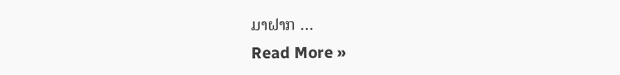ມາຝາກ …
Read More »